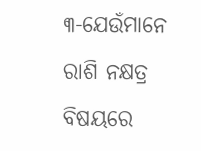୩-ଯେଉଁମାନେ ରାଶି ନକ୍ଷତ୍ର ବିଷୟରେ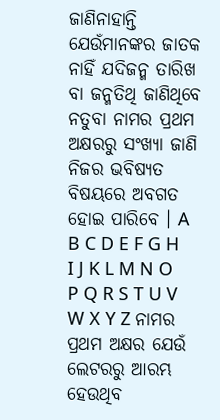ଜାଣିନାହାନ୍ତି ଯେଉଁମାନଙ୍କର ଜାତକ ନାହିଁ ଯଦିଜନ୍ମ ତାରିଖ ବା ଜନ୍ମତିଥି ଜାଣିଥିବେ ନତୁବା ନାମର ପ୍ରଥମ ଅକ୍ଷରରୁ ସଂଖ୍ୟା ଜାଣି ନିଜର ଭବିଷ୍ୟତ ବିଷୟରେ ଅବଗତ ହୋଇ ପାରିବେ । A B C D E F G H I J K L M N O P Q R S T U V W X Y Z ନାମର ପ୍ରଥମ ଅକ୍ଷର ଯେଉଁ ଲେଟରରୁ ଆରମ୍ଭ ହେଉଥିବ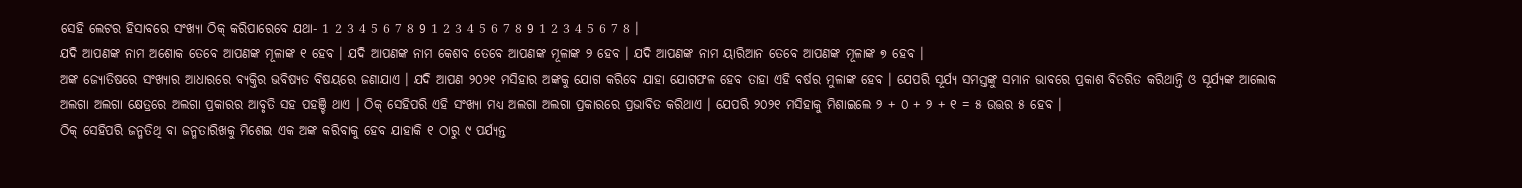ସେହି ଲେଟର ହିସାବରେ ସଂଖ୍ୟା ଠିକ୍ କରିପାରେବେ ଯଥା- 1 2 3 4 5 6 7 8 9 1 2 3 4 5 6 7 8 9 1 2 3 4 5 6 7 8 ।
ଯଦି ଆପଣଙ୍କ ନାମ ଅଶୋକ ତେବେ ଆପଣଙ୍କ ମୂଳାଙ୍କ ୧ ହେବ । ଯଦି ଆପଣଙ୍କ ନାମ କେଶବ ତେବେ ଆପଣଙ୍କ ମୂଳାଙ୍କ ୨ ହେବ । ଯଦି ଆପଣଙ୍କ ନାମ ୟାରିଆନ ତେବେ ଆପଣଙ୍କ ମୂଳାଙ୍କ ୭ ହେବ ।
ଅଙ୍କ ଜ୍ୟୋତିଷରେ ସଂଖ୍ୟାର ଆଧାରରେ ବ୍ୟକ୍ତିର ଭବିଷ୍ୟତ ବିଷୟରେ ଜଣାଯାଏ । ଯଦି ଆପଣ ୨୦୨୧ ମସିହାର ଅଙ୍କକୁ ଯୋଗ କରିବେ ଯାହା ଯୋଗଫଳ ହେବ ତାହା ଏହି ବର୍ଷର ମୁଳାଙ୍କ ହେବ । ଯେପରି ସୂର୍ଯ୍ୟ ସମସ୍ତଙ୍କୁ ସମାନ ଭାବରେ ପ୍ରକାଶ ବିତରିତ କରିଥାନ୍ତି ଓ ସୂର୍ଯ୍ୟଙ୍କ ଆଲୋକ ଅଲଗା ଅଲଗା କ୍ଷେତ୍ରରେ ଅଲଗା ପ୍ରକାରର ଆବୃତି ସହ ପହଞ୍ଚି ଥାଏ । ଠିକ୍ ସେହିପରି ଏହି ସଂଖ୍ୟା ମଧ୍ୟ ଅଲଗା ଅଲଗା ପ୍ରକାରରେ ପ୍ରଭାବିତ କରିଥାଏ । ଯେପରି ୨୦୨୧ ମସିହାକୁ ମିଶାଇଲେ ୨ + ୦ + ୨ + ୧ = ୫ ଉତ୍ତର ୫ ହେବ ।
ଠିକ୍ ସେହିପରି ଜନ୍ମତିଥି ବା ଜନ୍ମତାରିଖକୁ ମିଶେଇ ଏକ ଅଙ୍କ କରିବାକୁ ହେବ ଯାହାକି ୧ ଠାରୁ ୯ ପର୍ଯ୍ୟନ୍ତ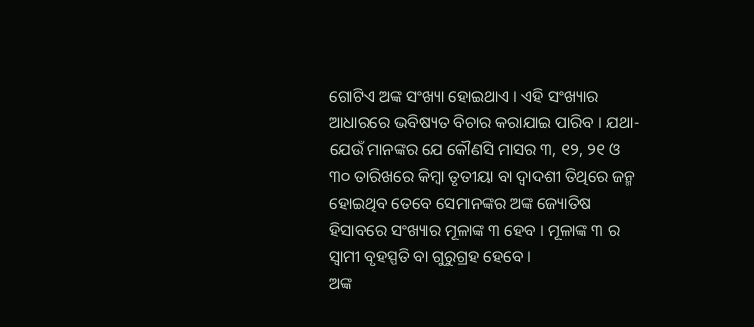ଗୋଟିଏ ଅଙ୍କ ସଂଖ୍ୟା ହୋଇଥାଏ । ଏହି ସଂଖ୍ୟାର ଆଧାରରେ ଭବିଷ୍ୟତ ବିଚାର କରାଯାଇ ପାରିବ । ଯଥା-ଯେଉଁ ମାନଙ୍କର ଯେ କୌଣସି ମାସର ୩, ୧୨, ୨୧ ଓ ୩୦ ତାରିଖରେ କିମ୍ବା ତୃତୀୟା ବା ଦ୍ଵାଦଶୀ ତିଥିରେ ଜନ୍ମ ହୋଇଥିବ ତେବେ ସେମାନଙ୍କର ଅଙ୍କ ଜ୍ୟୋତିଷ ହିସାବରେ ସଂଖ୍ୟାର ମୂଳାଙ୍କ ୩ ହେବ । ମୂଳାଙ୍କ ୩ ର ସ୍ଵାମୀ ବୃହସ୍ପତି ବା ଗୁରୁଗ୍ରହ ହେବେ ।
ଅଙ୍କ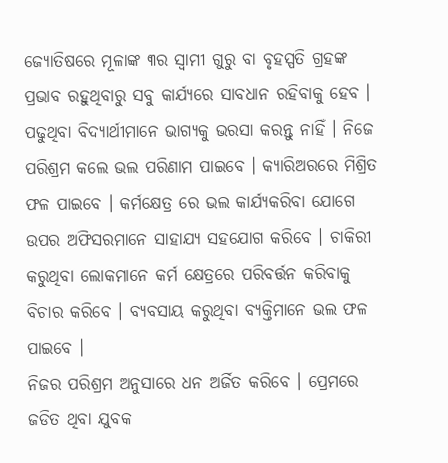ଜ୍ୟୋତିଷରେ ମୂଳାଙ୍କ ୩ର ସ୍ଵାମୀ ଗୁରୁ ବା ବୃହସ୍ପତି ଗ୍ରହଙ୍କ ପ୍ରଭାବ ରହୁଥିବାରୁ ସବୁ କାର୍ଯ୍ୟରେ ସାବଧାନ ରହିବାକୁ ହେବ । ପଢୁଥିବା ବିଦ୍ୟାର୍ଥୀମାନେ ଭାଗ୍ୟକୁ ଭରସା କରନ୍ତୁ ନାହିଁ । ନିଜେ ପରିଶ୍ରମ କଲେ ଭଲ ପରିଣାମ ପାଇବେ । କ୍ୟାରିଅରରେ ମିଶ୍ରିତ ଫଳ ପାଇବେ । କର୍ମକ୍ଷେତ୍ର ରେ ଭଲ କାର୍ଯ୍ୟକରିବା ଯୋଗେ ଉପର ଅଫିସରମାନେ ସାହାଯ୍ୟ ସହଯୋଗ କରିବେ । ଚାକିରୀ କରୁଥିବା ଲୋକମାନେ କର୍ମ କ୍ଷେତ୍ରରେ ପରିବର୍ତ୍ତନ କରିବାକୁ ବିଚାର କରିବେ । ବ୍ୟବସାୟ କରୁଥିବା ବ୍ୟକ୍ତିମାନେ ଭଲ ଫଳ ପାଇବେ ।
ନିଜର ପରିଶ୍ରମ ଅନୁସାରେ ଧନ ଅର୍ଜିତ କରିବେ । ପ୍ରେମରେ ଜଡିତ ଥିବା ଯୁବକ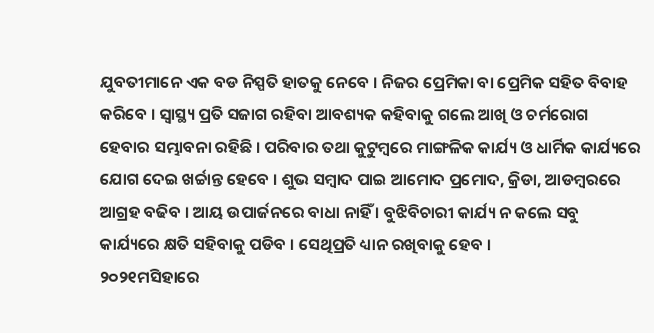ଯୁବତୀମାନେ ଏକ ବଡ ନିସ୍ପତି ହାତକୁ ନେବେ । ନିଜର ପ୍ରେମିକା ବା ପ୍ରେମିକ ସହିତ ବିବାହ କରିବେ । ସ୍ୱାସ୍ଥ୍ୟ ପ୍ରତି ସଜାଗ ରହିବା ଆବଶ୍ୟକ କହିବାକୁ ଗଲେ ଆଖି ଓ ଚର୍ମରୋଗ ହେବାର ସମ୍ଭାବନା ରହିଛି । ପରିବାର ତଥା କୁଟୁମ୍ବରେ ମାଙ୍ଗଳିକ କାର୍ଯ୍ୟ ଓ ଧାର୍ମିକ କାର୍ଯ୍ୟରେ ଯୋଗ ଦେଇ ଖର୍ଚ୍ଚାନ୍ତ ହେବେ । ଶୁଭ ସମ୍ବାଦ ପାଇ ଆମୋଦ ପ୍ରମୋଦ, କ୍ରିଡା, ଆଡମ୍ବରରେ ଆଗ୍ରହ ବଢିବ । ଆୟ ଉପାର୍ଜନରେ ବାଧା ନାହିଁ । ବୁଝିବିଚାରୀ କାର୍ଯ୍ୟ ନ କଲେ ସବୁ କାର୍ଯ୍ୟରେ କ୍ଷତି ସହିବାକୁ ପଡିବ । ସେଥିପ୍ରତି ଧ୍ୟାନ ରଖିବାକୁ ହେବ ।
୨୦୨୧ମସିହାରେ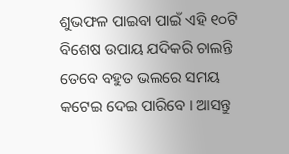ଶୁଭଫଳ ପାଇବା ପାଇଁ ଏହି ୧୦ଟି ବିଶେଷ ଉପାୟ ଯଦିକରି ଚାଲନ୍ତି ତେବେ ବହୁତ ଭଲରେ ସମୟ କଟେଇ ଦେଇ ପାରିବେ । ଆସନ୍ତୁ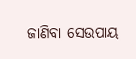ଜାଣିବା ସେଉପାୟ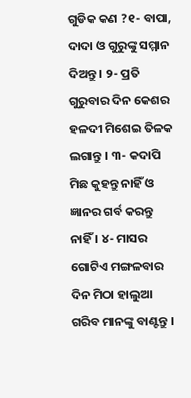ଗୁଡିକ କଣ ?୧- ବାପା, ଦାଦା ଓ ଗୁରୁଙ୍କୁ ସମ୍ମାନ ଦିଅନ୍ତୁ । ୨- ପ୍ରତି ଗୁରୁବାର ଦିନ କେଶର ହଳଦୀ ମିଶେଇ ତିଳକ ଲଗାନ୍ତୁ । ୩- କଦାପି ମିଛ କୁହନ୍ତୁ ନାହିଁ ଓ ଜ୍ଞାନର ଗର୍ବ କରନ୍ତୁ ନାହିଁ । ୪- ମାସର ଗୋଟିଏ ମଙ୍ଗଳବାର ଦିନ ମିଠା ହାଲୁଆ ଗରିବ ମାନଙ୍କୁ ବାଣ୍ଟନ୍ତୁ ।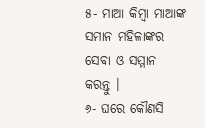୫- ମାଆ କିମ୍ବା ମାଆଙ୍କ ସମାନ ମହିଳାଙ୍କର ସେବା ଓ ସମ୍ମାନ କରନ୍ତୁ ।
୬- ଘରେ କୌଣସି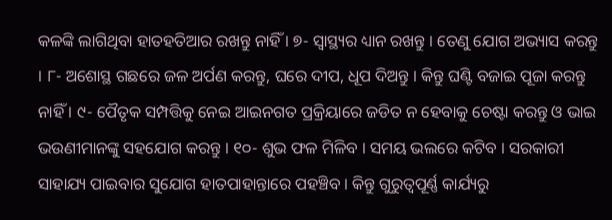କଳଙ୍କି ଲାଗିଥିବା ହାତହତିଆର ରଖନ୍ତୁ ନାହିଁ । ୭- ସ୍ୱାସ୍ଥ୍ୟର ଧ୍ୟାନ ରଖନ୍ତୁ । ତେଣୁ ଯୋଗ ଅଭ୍ୟାସ କରନ୍ତୁ । ୮- ଅଶୋସ୍ଥ ଗଛରେ ଜଳ ଅର୍ପଣ କରନ୍ତୁ, ଘରେ ଦୀପ, ଧୂପ ଦିଅନ୍ତୁ । କିନ୍ତୁ ଘଣ୍ଟି ବଜାଇ ପୂଜା କରନ୍ତୁ ନାହିଁ । ୯- ପୈତୃକ ସମ୍ପତ୍ତିକୁ ନେଇ ଆଇନଗତ ପ୍ରକ୍ରିୟାରେ ଜଡିତ ନ ହେବାକୁ ଚେଷ୍ଟା କରନ୍ତୁ ଓ ଭାଇ ଭଉଣୀମାନଙ୍କୁ ସହଯୋଗ କରନ୍ତୁ । ୧୦- ଶୁଭ ଫଳ ମିଳିବ । ସମୟ ଭଲରେ କଟିବ । ସରକାରୀ ସାହାଯ୍ୟ ପାଇବାର ସୁଯୋଗ ହାତପାହାନ୍ତାରେ ପହଞ୍ଚିବ । କିନ୍ତୁ ଗୁରୁତ୍ୱପୂର୍ଣ୍ଣ କାର୍ଯ୍ୟରୁ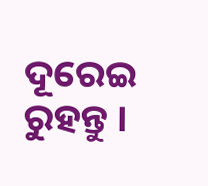ଦୂରେଇ ରୁହନ୍ତୁ ।